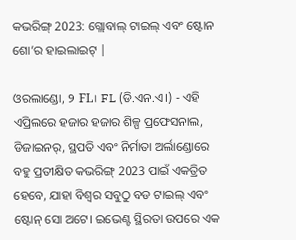କଭରିଙ୍ଗ୍ 2023: ଗ୍ଲୋବାଲ୍ ଟାଇଲ୍ ଏବଂ ଷ୍ଟୋନ ଶୋ’ର ହାଇଲାଇଟ୍ |

ଓରଲାଣ୍ଡୋ, ୨ FL। FL (ଡି.ଏନ.ଏ।) - ଏହି ଏପ୍ରିଲରେ ହଜାର ହଜାର ଶିଳ୍ପ ପ୍ରଫେସନାଲ, ଡିଜାଇନର୍, ସ୍ଥପତି ଏବଂ ନିର୍ମାତା ଅର୍ଲାଣ୍ଡୋରେ ବହୁ ପ୍ରତୀକ୍ଷିତ କଭରିଙ୍ଗ୍ 2023 ପାଇଁ ଏକତ୍ରିତ ହେବେ, ଯାହା ବିଶ୍ୱର ସବୁଠୁ ବଡ ଟାଇଲ୍ ଏବଂ ଷ୍ଟୋନ୍ ସୋ ଅଟେ। ଇଭେଣ୍ଟ ସ୍ଥିରତା ଉପରେ ଏକ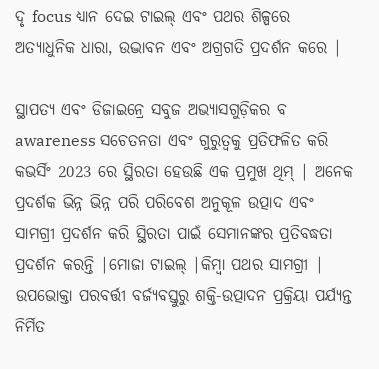ଦୃ focus ଧ୍ୟାନ ଦେଇ ଟାଇଲ୍ ଏବଂ ପଥର ଶିଳ୍ପରେ ଅତ୍ୟାଧୁନିକ ଧାରା, ଉଦ୍ଭାବନ ଏବଂ ଅଗ୍ରଗତି ପ୍ରଦର୍ଶନ କରେ |

ସ୍ଥାପତ୍ୟ ଏବଂ ଡିଜାଇନ୍ରେ ସବୁଜ ଅଭ୍ୟାସଗୁଡ଼ିକର ବ awareness ସଚେତନତା ଏବଂ ଗୁରୁତ୍ୱକୁ ପ୍ରତିଫଳିତ କରି କଭର୍ସିଂ 2023 ରେ ସ୍ଥିରତା ହେଉଛି ଏକ ପ୍ରମୁଖ ଥିମ୍ | ଅନେକ ପ୍ରଦର୍ଶକ ଭିନ୍ନ ଭିନ୍ନ ପରି ପରିବେଶ ଅନୁକୂଳ ଉତ୍ପାଦ ଏବଂ ସାମଗ୍ରୀ ପ୍ରଦର୍ଶନ କରି ସ୍ଥିରତା ପାଇଁ ସେମାନଙ୍କର ପ୍ରତିବଦ୍ଧତା ପ୍ରଦର୍ଶନ କରନ୍ତି |ମୋଜା ଟାଇଲ୍ |କିମ୍ବା ପଥର ସାମଗ୍ରୀ | ଉପଭୋକ୍ତା ପରବର୍ତ୍ତୀ ବର୍ଜ୍ୟବସ୍ତୁରୁ ଶକ୍ତି-ଉତ୍ପାଦନ ପ୍ରକ୍ରିୟା ପର୍ଯ୍ୟନ୍ତ ନିର୍ମିତ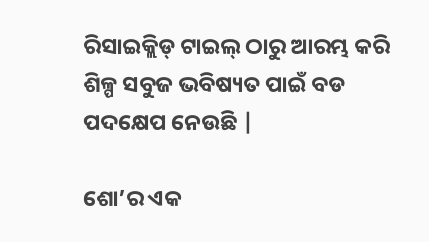ରିସାଇକ୍ଲିଡ୍ ଟାଇଲ୍ ଠାରୁ ଆରମ୍ଭ କରି ଶିଳ୍ପ ସବୁଜ ଭବିଷ୍ୟତ ପାଇଁ ବଡ ପଦକ୍ଷେପ ନେଉଛି |

ଶୋ’ର ଏକ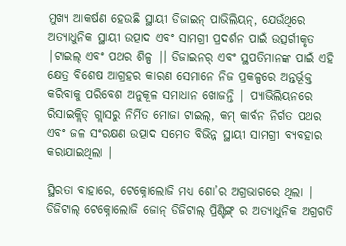ମୁଖ୍ୟ ଆକର୍ଷଣ ହେଉଛି ସ୍ଥାୟୀ ଡିଜାଇନ୍ ପାଭିଲିୟନ୍, ଯେଉଁଥିରେ ଅତ୍ୟାଧୁନିକ ସ୍ଥାୟୀ ଉତ୍ପାଦ ଏବଂ ସାମଗ୍ରୀ ପ୍ରଦର୍ଶନ ପାଇଁ ଉତ୍ସର୍ଗୀକୃତ |ଟାଇଲ୍ ଏବଂ ପଥର ଶିଳ୍ପ |। ଡିଜାଇନର୍ ଏବଂ ସ୍ଥପତିମାନଙ୍କ ପାଇଁ ଏହି କ୍ଷେତ୍ର ବିଶେଷ ଆଗ୍ରହର କାରଣ ସେମାନେ ନିଜ ପ୍ରକଳ୍ପରେ ଅନ୍ତର୍ଭୂକ୍ତ କରିବାକୁ ପରିବେଶ ଅନୁକୂଳ ସମାଧାନ ଖୋଜନ୍ତି | ପ୍ୟାଭିଲିୟନରେ ରିସାଇକ୍ଲିଡ୍ ଗ୍ଲାସରୁ ନିର୍ମିତ ମୋଜା ଟାଇଲ୍, କମ୍ କାର୍ବନ ନିର୍ଗତ ପଥର ଏବଂ ଜଳ ସଂରକ୍ଷଣ ଉତ୍ପାଦ ସମେତ ବିଭିନ୍ନ ସ୍ଥାୟୀ ସାମଗ୍ରୀ ବ୍ୟବହାର କରାଯାଇଥିଲା |

ସ୍ଥିରତା ବାହାରେ, ଟେକ୍ନୋଲୋଜି ମଧ୍ୟ ଶୋ’ର ଅଗ୍ରଭାଗରେ ଥିଲା | ଡିଜିଟାଲ୍ ଟେକ୍ନୋଲୋଜି ଜୋନ୍ ଡିଜିଟାଲ୍ ପ୍ରିଣ୍ଟିଙ୍ଗ୍ ର ଅତ୍ୟାଧୁନିକ ଅଗ୍ରଗତି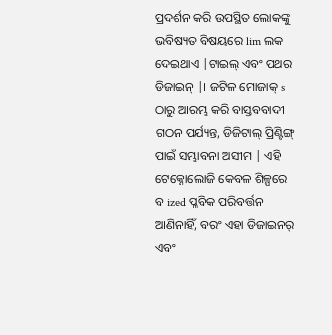ପ୍ରଦର୍ଶନ କରି ଉପସ୍ଥିତ ଲୋକଙ୍କୁ ଭବିଷ୍ୟତ ବିଷୟରେ lim ଲକ ଦେଇଥାଏ |ଟାଇଲ୍ ଏବଂ ପଥର ଡିଜାଇନ୍ |। ଜଟିଳ ମୋଜାକ୍ s ଠାରୁ ଆରମ୍ଭ କରି ବାସ୍ତବବାଦୀ ଗଠନ ପର୍ଯ୍ୟନ୍ତ, ଡିଜିଟାଲ୍ ପ୍ରିଣ୍ଟିଙ୍ଗ୍ ପାଇଁ ସମ୍ଭାବନା ଅସୀମ | ଏହି ଟେକ୍ନୋଲୋଜି କେବଳ ଶିଳ୍ପରେ ବ ized ପ୍ଳବିକ ପରିବର୍ତ୍ତନ ଆଣିନାହିଁ, ବରଂ ଏହା ଡିଜାଇନର୍ ଏବଂ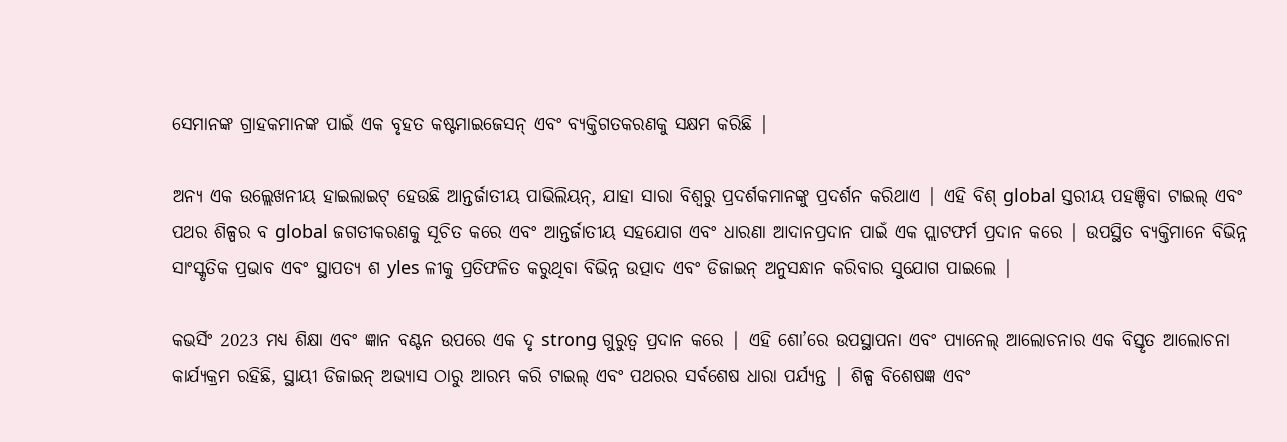ସେମାନଙ୍କ ଗ୍ରାହକମାନଙ୍କ ପାଇଁ ଏକ ବୃହତ କଷ୍ଟମାଇଜେସନ୍ ଏବଂ ବ୍ୟକ୍ତିଗତକରଣକୁ ସକ୍ଷମ କରିଛି |

ଅନ୍ୟ ଏକ ଉଲ୍ଲେଖନୀୟ ହାଇଲାଇଟ୍ ହେଉଛି ଆନ୍ତର୍ଜାତୀୟ ପାଭିଲିୟନ୍, ଯାହା ସାରା ବିଶ୍ୱରୁ ପ୍ରଦର୍ଶକମାନଙ୍କୁ ପ୍ରଦର୍ଶନ କରିଥାଏ | ଏହି ବିଶ୍ global ସ୍ତରୀୟ ପହଞ୍ଚିବା ଟାଇଲ୍ ଏବଂ ପଥର ଶିଳ୍ପର ବ global ଜଗତୀକରଣକୁ ସୂଚିତ କରେ ଏବଂ ଆନ୍ତର୍ଜାତୀୟ ସହଯୋଗ ଏବଂ ଧାରଣା ଆଦାନପ୍ରଦାନ ପାଇଁ ଏକ ପ୍ଲାଟଫର୍ମ ପ୍ରଦାନ କରେ | ଉପସ୍ଥିତ ବ୍ୟକ୍ତିମାନେ ବିଭିନ୍ନ ସାଂସ୍କୃତିକ ପ୍ରଭାବ ଏବଂ ସ୍ଥାପତ୍ୟ ଶ yles ଳୀକୁ ପ୍ରତିଫଳିତ କରୁଥିବା ବିଭିନ୍ନ ଉତ୍ପାଦ ଏବଂ ଡିଜାଇନ୍ ଅନୁସନ୍ଧାନ କରିବାର ସୁଯୋଗ ପାଇଲେ |

କଭର୍ସିଂ 2023 ମଧ୍ୟ ଶିକ୍ଷା ଏବଂ ଜ୍ଞାନ ବଣ୍ଟନ ଉପରେ ଏକ ଦୃ strong ଗୁରୁତ୍ୱ ପ୍ରଦାନ କରେ | ଏହି ଶୋ’ରେ ଉପସ୍ଥାପନା ଏବଂ ପ୍ୟାନେଲ୍ ଆଲୋଚନାର ଏକ ବିସ୍ତୃତ ଆଲୋଚନା କାର୍ଯ୍ୟକ୍ରମ ରହିଛି, ସ୍ଥାୟୀ ଡିଜାଇନ୍ ଅଭ୍ୟାସ ଠାରୁ ଆରମ୍ଭ କରି ଟାଇଲ୍ ଏବଂ ପଥରର ସର୍ବଶେଷ ଧାରା ପର୍ଯ୍ୟନ୍ତ | ଶିଳ୍ପ ବିଶେଷଜ୍ଞ ଏବଂ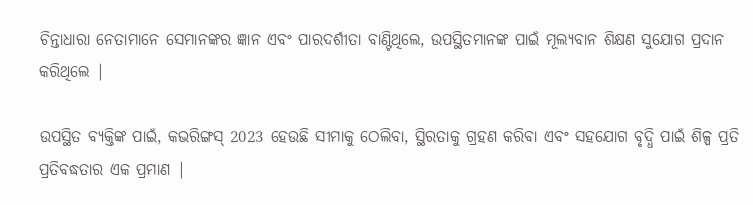ଚିନ୍ତାଧାରା ନେତାମାନେ ସେମାନଙ୍କର ଜ୍ଞାନ ଏବଂ ପାରଦର୍ଶୀତା ବାଣ୍ଟିଥିଲେ, ଉପସ୍ଥିତମାନଙ୍କ ପାଇଁ ମୂଲ୍ୟବାନ ଶିକ୍ଷଣ ସୁଯୋଗ ପ୍ରଦାନ କରିଥିଲେ |

ଉପସ୍ଥିତ ବ୍ୟକ୍ତିଙ୍କ ପାଇଁ, କଭରିଙ୍ଗସ୍ 2023 ହେଉଛି ସୀମାକୁ ଠେଲିବା, ସ୍ଥିରତାକୁ ଗ୍ରହଣ କରିବା ଏବଂ ସହଯୋଗ ବୃଦ୍ଧି ପାଇଁ ଶିଳ୍ପ ପ୍ରତି ପ୍ରତିବଦ୍ଧତାର ଏକ ପ୍ରମାଣ |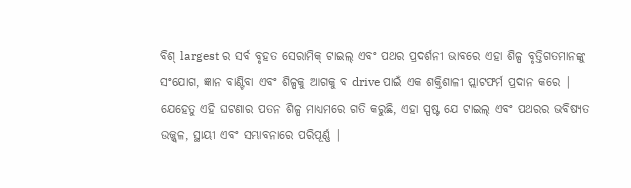ବିଶ୍ largest ର ସର୍ବ ବୃହତ ସେରାମିକ୍ ଟାଇଲ୍ ଏବଂ ପଥର ପ୍ରଦର୍ଶନୀ ଭାବରେ ଏହା ଶିଳ୍ପ ବୃତ୍ତିଗତମାନଙ୍କୁ ସଂଯୋଗ, ଜ୍ଞାନ ବାଣ୍ଟିବା ଏବଂ ଶିଳ୍ପକୁ ଆଗକୁ ବ drive ପାଇଁ ଏକ ଶକ୍ତିଶାଳୀ ପ୍ଲାଟଫର୍ମ ପ୍ରଦାନ କରେ | ଯେହେତୁ ଏହି ଘଟଣାର ପତନ ଶିଳ୍ପ ମାଧ୍ୟମରେ ଗତି କରୁଛି, ଏହା ସ୍ପଷ୍ଟ ଯେ ଟାଇଲ୍ ଏବଂ ପଥରର ଭବିଷ୍ୟତ ଉଜ୍ଜ୍ୱଳ, ସ୍ଥାୟୀ ଏବଂ ସମ୍ଭାବନାରେ ପରିପୂର୍ଣ୍ଣ |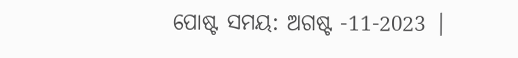ପୋଷ୍ଟ ସମୟ: ଅଗଷ୍ଟ -11-2023 |